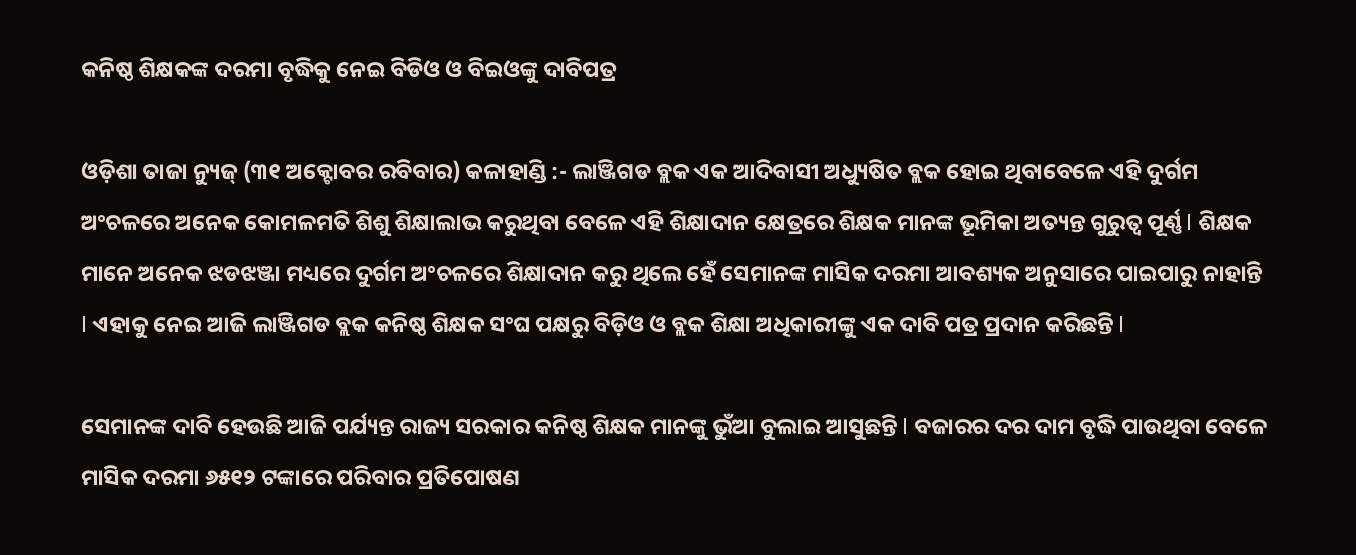କନିଷ୍ଠ ଶିକ୍ଷକଙ୍କ ଦରମା ବୃଦ୍ଧିକୁ ନେଇ ବିଡିଓ ଓ ବିଇଓଙ୍କୁ ଦାବିପତ୍ର

ଓଡ଼ିଶା ତାଜା ନ୍ୟୁଜ୍ (୩୧ ଅକ୍ଟୋବର ରବିବାର) କଳାହାଣ୍ଡି :- ଲାଞ୍ଜିଗଡ ବ୍ଲକ ଏକ ଆଦିବାସୀ ଅଧ୍ୟୁଷିତ ବ୍ଲକ ହୋଇ ଥିବାବେଳେ ଏହି ଦୁର୍ଗମ ଅଂଚଳରେ ଅନେକ କୋମଳମତି ଶିଶୁ ଶିକ୍ଷାଲାଭ କରୁଥିବା ବେଳେ ଏହି ଶିକ୍ଷାଦାନ କ୍ଷେତ୍ରରେ ଶିକ୍ଷକ ମାନଙ୍କ ଭୂମିକା ଅତ୍ୟନ୍ତ ଗୁରୁତ୍ୱ ପୂର୍ଣ୍ଣ l ଶିକ୍ଷକ ମାନେ ଅନେକ ଝଡଝଞ୍ଜା ମଧ୍ୟରେ ଦୁର୍ଗମ ଅଂଚଳରେ ଶିକ୍ଷାଦାନ କରୁ ଥିଲେ ହେଁ ସେମାନଙ୍କ ମାସିକ ଦରମା ଆବଶ୍ୟକ ଅନୁସାରେ ପାଇପାରୁ ନାହାନ୍ତି l ଏହାକୁ ନେଇ ଆଜି ଲାଞ୍ଜିଗଡ ବ୍ଲକ କନିଷ୍ଠ ଶିକ୍ଷକ ସଂଘ ପକ୍ଷରୁ ବିଡ଼ିଓ ଓ ବ୍ଲକ ଶିକ୍ଷା ଅଧିକାରୀଙ୍କୁ ଏକ ଦାବି ପତ୍ର ପ୍ରଦାନ କରିଛନ୍ତି l

ସେମାନଙ୍କ ଦାବି ହେଉଛି ଆଜି ପର୍ଯ୍ୟନ୍ତ ରାଜ୍ୟ ସରକାର କନିଷ୍ଠ ଶିକ୍ଷକ ମାନଙ୍କୁ ଭୁଁଆ ବୁଲାଇ ଆସୁଛନ୍ତି l ବଜାରର ଦର ଦାମ ବୃଦ୍ଧି ପାଉଥିବା ବେଳେ ମାସିକ ଦରମା ୬୫୧୨ ଟଙ୍କାରେ ପରିବାର ପ୍ରତିପୋଷଣ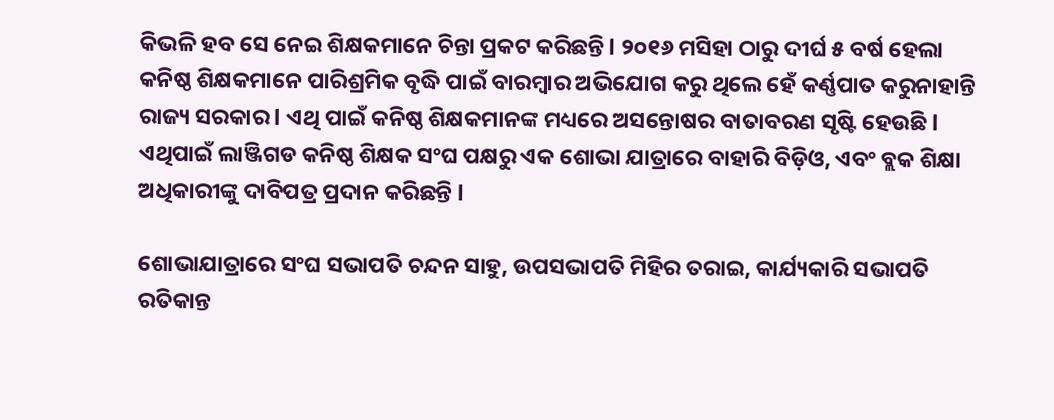କିଭଳି ହବ ସେ ନେଇ ଶିକ୍ଷକମାନେ ଚିନ୍ତା ପ୍ରକଟ କରିଛନ୍ତି l ୨୦୧୬ ମସିହା ଠାରୁ ଦୀର୍ଘ ୫ ବର୍ଷ ହେଲା କନିଷ୍ଠ ଶିକ୍ଷକମାନେ ପାରିଶ୍ରମିକ ବୃଦ୍ଧି ପାଇଁ ବାରମ୍ବାର ଅଭିଯୋଗ କରୁ ଥିଲେ ହେଁ କର୍ଣ୍ଣପାତ କରୁନାହାନ୍ତି ରାଜ୍ୟ ସରକାର l ଏଥି ପାଇଁ କନିଷ୍ଠ ଶିକ୍ଷକମାନଙ୍କ ମଧ୍ୟରେ ଅସନ୍ତୋଷର ବାତାବରଣ ସୃଷ୍ଟି ହେଉଛି l ଏଥିପାଇଁ ଲାଞ୍ଜିଗଡ କନିଷ୍ଠ ଶିକ୍ଷକ ସଂଘ ପକ୍ଷରୁ ଏକ ଶୋଭା ଯାତ୍ରାରେ ବାହାରି ବିଡ଼ିଓ, ଏବଂ ବ୍ଲକ ଶିକ୍ଷା ଅଧିକାରୀଙ୍କୁ ଦାବିପତ୍ର ପ୍ରଦାନ କରିଛନ୍ତି l

ଶୋଭାଯାତ୍ରାରେ ସଂଘ ସଭାପତି ଚନ୍ଦନ ସାହୁ, ଉପସଭାପତି ମିହିର ତରାଇ, କାର୍ଯ୍ୟକାରି ସଭାପତି ରତିକାନ୍ତ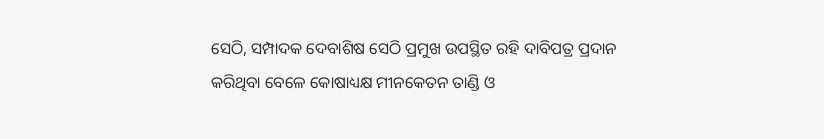ସେଠି, ସମ୍ପାଦକ ଦେବାଶିଷ ସେଠି ପ୍ରମୁଖ ଉପସ୍ଥିତ ରହି ଦାବିପତ୍ର ପ୍ରଦାନ କରିଥିବା ବେଳେ କୋଷାଧ୍ୟକ୍ଷ ମୀନକେତନ ତାଣ୍ଡି ଓ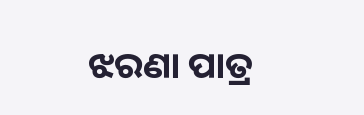ଝରଣା ପାତ୍ର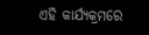ଏହି କାର୍ଯ୍ୟକ୍ରମରେ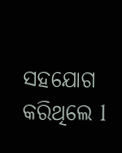ସହଯୋଗ କରିଥିଲେ l